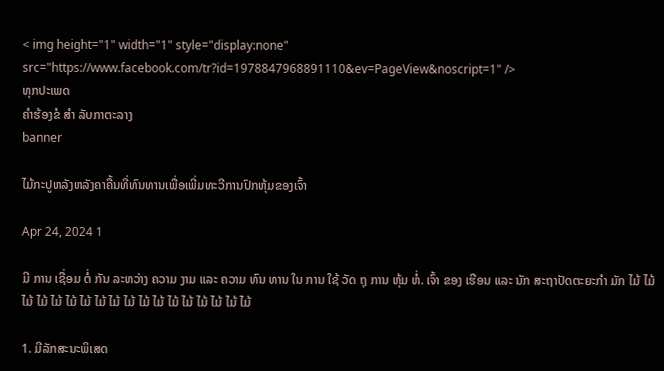< img height="1" width="1" style="display:none" src="https://www.facebook.com/tr?id=1978847968891110&ev=PageView&noscript=1" />
ທຸກປະເພດ
ຄໍາຮ້ອງຂໍ ສໍາ ລັບກາຕະລາງ
banner

ໄມ້ກະປູຫລັງຫລັງຄາຄື້ນທີ່ທົນທານເພື່ອເພີ່ມທະວີການປົກຫຸ້ມຂອງເຈົ້າ

Apr 24, 2024 1

ມີ ການ ເຊື່ອມ ຕໍ່ ກັນ ລະຫວ່າງ ຄວາມ ງາມ ແລະ ຄວາມ ທົນ ທານ ໃນ ການ ໃຊ້ ວັດ ຖຸ ການ ຫຸ້ມ ຫໍ່. ເຈົ້າ ຂອງ ເຮືອນ ແລະ ນັກ ສະຖາປັດຕະຍະກໍາ ມັກ ໄມ້ ໄມ້ ໄມ້ ໄມ້ ໄມ້ ໄມ້ ໄມ້ ໄມ້ ໄມ້ ໄມ້ ໄມ້ ໄມ້ ໄມ້ ໄມ້ ໄມ້ ໄມ້ ໄມ້ ໄມ້

1. ມີລັກສະນະພິເສດ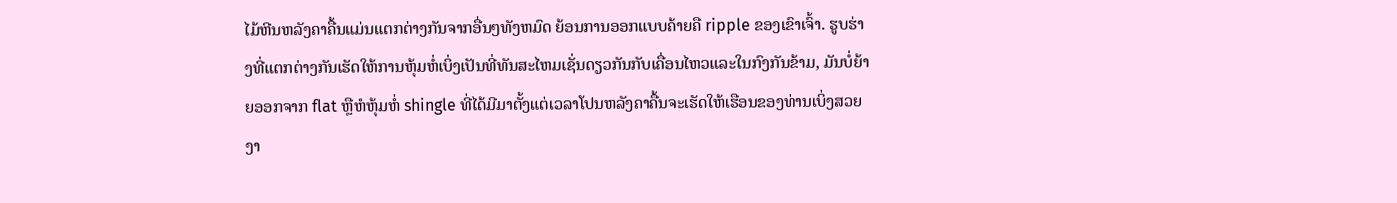ໄມ້ຫີນຫລັງຄາຄື້ນແມ່ນແຕກຕ່າງກັນຈາກອື່ນໆທັງຫມົດ ຍ້ອນການອອກແບບຄ້າຍຄື ripple ຂອງເຂົາເຈົ້າ. ຮູບຮ່າງທີ່ແຕກຕ່າງກັນເຮັດໃຫ້ການຫຸ້ມຫໍ່ເບິ່ງເປັນທີ່ທັນສະໄຫມເຊັ່ນດຽວກັນກັບເຄື່ອນໄຫວແລະໃນກົງກັນຂ້າມ, ມັນບໍ່ຍ້າຍອອກຈາກ flat ຫຼືຫໍຫຸ້ມຫໍ່ shingle ທີ່ໄດ້ມີມາຕັ້ງແຕ່ເວລາໂປນຫລັງຄາຄື້ນຈະເຮັດໃຫ້ເຮືອນຂອງທ່ານເບິ່ງສວຍງາ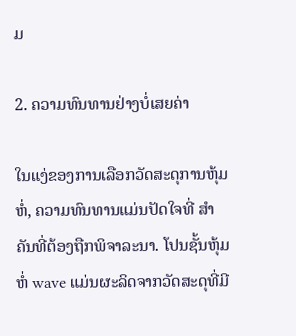ມ

2. ຄວາມທົນທານຢ່າງບໍ່ເສຍຄ່າ

ໃນແງ່ຂອງການເລືອກວັດສະດຸການຫຸ້ມຫໍ່, ຄວາມທົນທານແມ່ນປັດໃຈທີ່ ສໍາ ຄັນທີ່ຕ້ອງຖືກພິຈາລະນາ. ໂປນຊັ້ນຫຸ້ມຫໍ່ wave ແມ່ນຜະລິດຈາກວັດສະດຸທີ່ມີ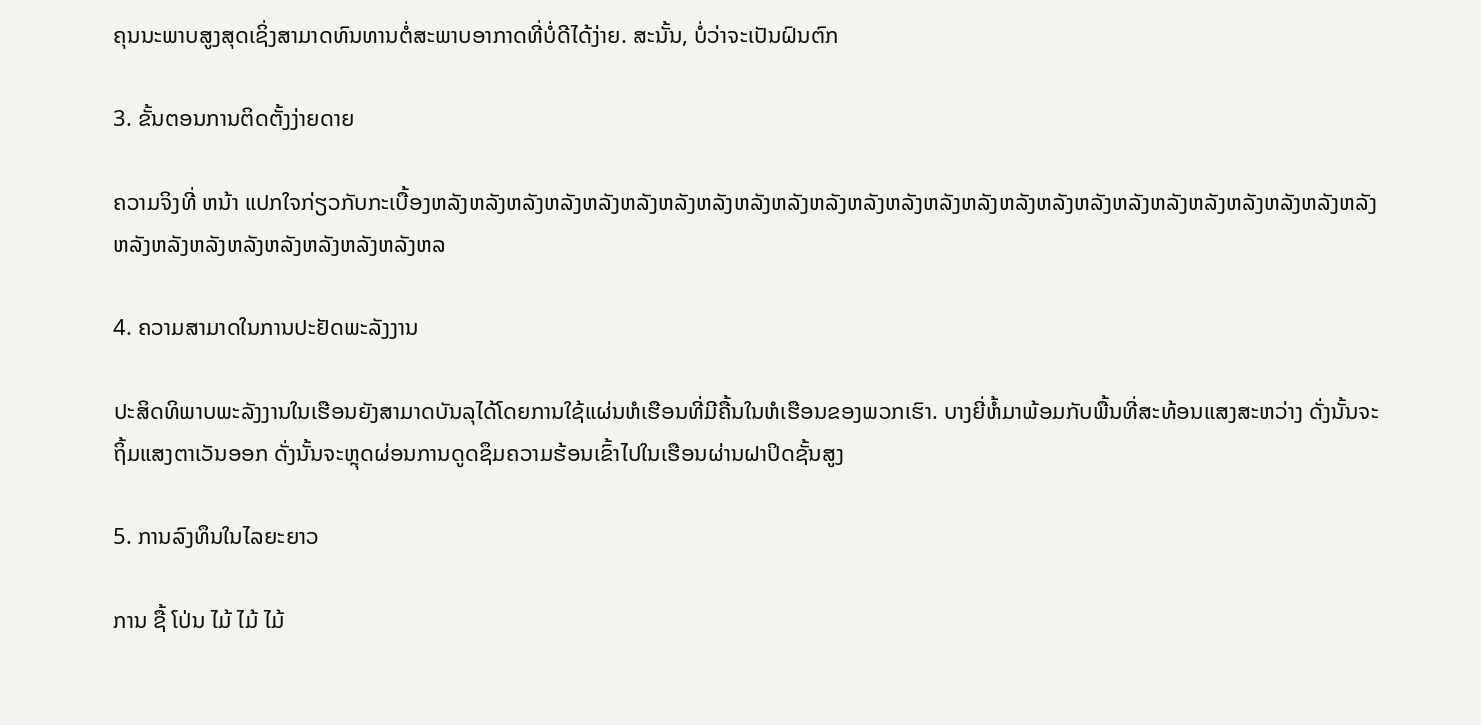ຄຸນນະພາບສູງສຸດເຊິ່ງສາມາດທົນທານຕໍ່ສະພາບອາກາດທີ່ບໍ່ດີໄດ້ງ່າຍ. ສະນັ້ນ, ບໍ່ວ່າຈະເປັນຝົນຕົກ

3. ຂັ້ນຕອນການຕິດຕັ້ງງ່າຍດາຍ

ຄວາມຈິງທີ່ ຫນ້າ ແປກໃຈກ່ຽວກັບກະເບື້ອງຫລັງຫລັງຫລັງຫລັງຫລັງຫລັງຫລັງຫລັງຫລັງຫລັງຫລັງຫລັງຫລັງຫລັງຫລັງຫລັງຫລັງຫລັງຫລັງຫລັງຫລັງຫລັງຫລັງຫລັງຫລັງຫລັງຫລັງຫລັງຫລັງຫລັງຫລັງຫລັງຫລັງຫລ

4. ຄວາມສາມາດໃນການປະຢັດພະລັງງານ

ປະສິດທິພາບພະລັງງານໃນເຮືອນຍັງສາມາດບັນລຸໄດ້ໂດຍການໃຊ້ແຜ່ນຫໍເຮືອນທີ່ມີຄື້ນໃນຫໍເຮືອນຂອງພວກເຮົາ. ບາງຍີ່ຫໍ້ມາພ້ອມກັບພື້ນທີ່ສະທ້ອນແສງສະຫວ່າງ ດັ່ງນັ້ນຈະຖິ້ມແສງຕາເວັນອອກ ດັ່ງນັ້ນຈະຫຼຸດຜ່ອນການດູດຊຶມຄວາມຮ້ອນເຂົ້າໄປໃນເຮືອນຜ່ານຝາປິດຊັ້ນສູງ

5. ການລົງທຶນໃນໄລຍະຍາວ

ການ ຊື້ ໂປ່ນ ໄມ້ ໄມ້ ໄມ້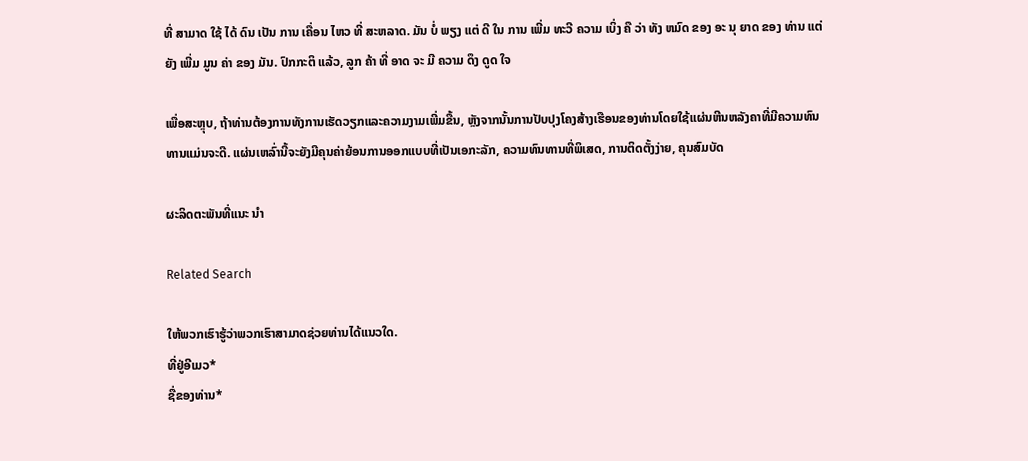ທີ່ ສາມາດ ໃຊ້ ໄດ້ ດົນ ເປັນ ການ ເຄື່ອນ ໄຫວ ທີ່ ສະຫລາດ. ມັນ ບໍ່ ພຽງ ແຕ່ ດີ ໃນ ການ ເພີ່ມ ທະວີ ຄວາມ ເບິ່ງ ຄື ວ່າ ທັງ ຫມົດ ຂອງ ອະ ນຸ ຍາດ ຂອງ ທ່ານ ແຕ່ ຍັງ ເພີ່ມ ມູນ ຄ່າ ຂອງ ມັນ. ປົກກະຕິ ແລ້ວ, ລູກ ຄ້າ ທີ່ ອາດ ຈະ ມີ ຄວາມ ດຶງ ດູດ ໃຈ

ເພື່ອສະຫຼຸບ, ຖ້າທ່ານຕ້ອງການທັງການເຮັດວຽກແລະຄວາມງາມເພີ່ມຂື້ນ, ຫຼັງຈາກນັ້ນການປັບປຸງໂຄງສ້າງເຮືອນຂອງທ່ານໂດຍໃຊ້ແຜ່ນຫີນຫລັງຄາທີ່ມີຄວາມທົນທານແມ່ນຈະດີ. ແຜ່ນເຫລົ່ານີ້ຈະຍັງມີຄຸນຄ່າຍ້ອນການອອກແບບທີ່ເປັນເອກະລັກ, ຄວາມທົນທານທີ່ພິເສດ, ການຕິດຕັ້ງງ່າຍ, ຄຸນສົມບັດ

ຜະລິດຕະພັນທີ່ແນະ ນໍາ

Related Search

ໃຫ້ພວກເຮົາຮູ້ວ່າພວກເຮົາສາມາດຊ່ວຍທ່ານໄດ້ແນວໃດ.
ທີ່ຢູ່ອີເມວ*
ຊື່ຂອງທ່ານ*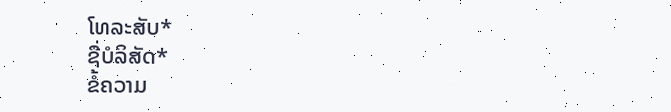ໂທລະສັບ*
ຊື່ບໍລິສັດ*
ຂໍ້ຄວາມ